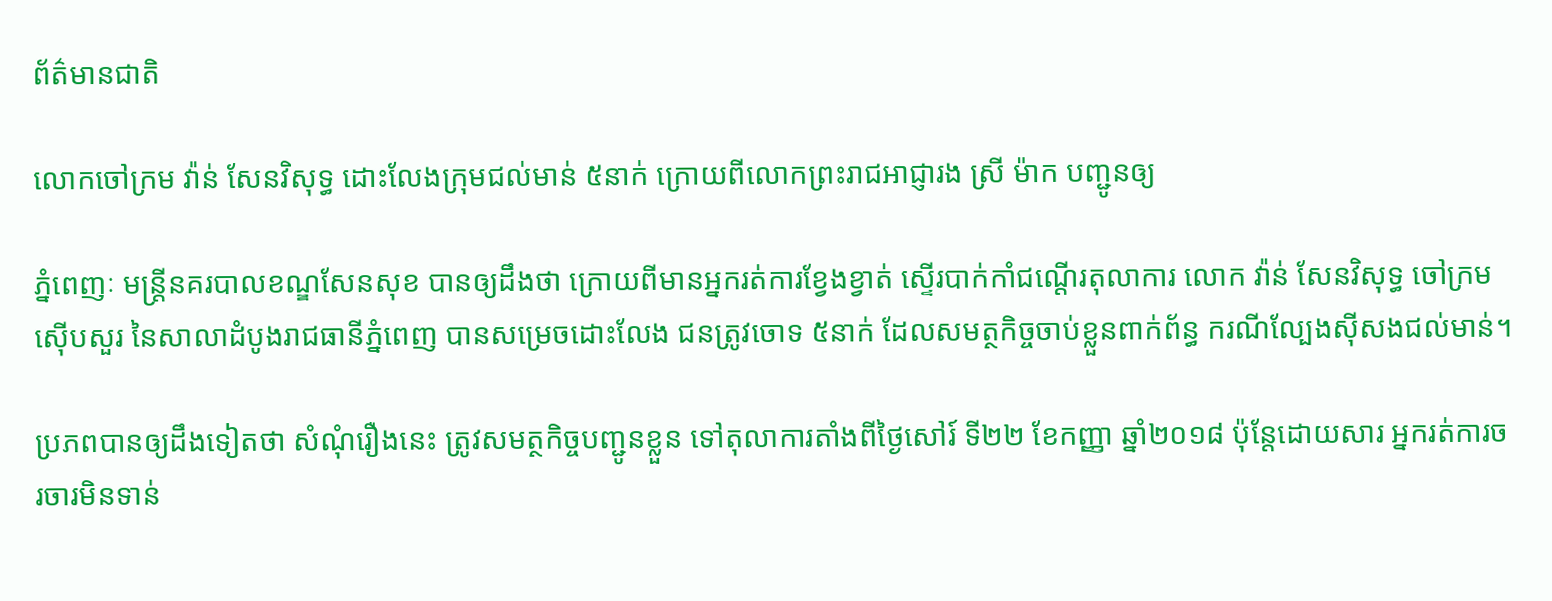ព័ត៌មានជាតិ

លោកចៅក្រម វ៉ាន់ សែនវិសុទ្ធ ដោះលែងក្រុមជល់មាន់ ៥នាក់ ក្រោយពីលោកព្រះរាជអាជ្ញារង ស្រី ម៉ាក បញ្ជូនឲ្យ

ភ្នំពេញៈ មន្ត្រីនគរបាលខណ្ឌសែនសុខ បានឲ្យដឹងថា ក្រោយពីមានអ្នករត់ការខ្វែងខ្វាត់ ស្ទើរបាក់កាំជណ្តើរតុលាការ លោក វ៉ាន់ សែនវិសុទ្ធ ចៅក្រមស៊ើបសួរ នៃសាលាដំបូងរាជធានីភ្នំពេញ បានសម្រេចដោះលែង ជនត្រូវចោទ ៥នាក់ ដែលសមត្ថកិច្ចចាប់ខ្លួនពាក់ព័ន្ធ ករណីល្បែងស៊ីសងជល់មាន់។

ប្រភពបានឲ្យដឹងទៀតថា សំណុំរឿងនេះ ត្រូវសមត្ថកិច្ចបញ្ជូនខ្លួន ទៅតុលាការតាំងពីថ្ងៃសៅរ៍ ទី២២ ខែកញ្ញា ឆ្នាំ២០១៨ ប៉ុន្តែដោយសារ អ្នករត់ការចរចារមិនទាន់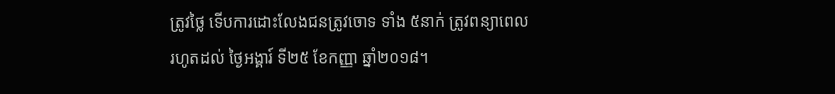ត្រូវថ្លៃ ទើបការដោះលែងជនត្រូវចោទ ទាំង ៥នាក់ ត្រូវពន្យាពេលរហូតដល់ ថ្ងៃអង្គារ៍ ទី២៥ ខែកញ្ញា ឆ្នាំ២០១៨។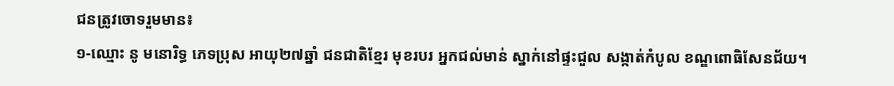ជនត្រូវចោទរួមមាន៖
១-ឈ្មោះ នូ មនោរិទ្ធ ភេទប្រុស អាយុ២៧ឆ្នាំ ជនជាតិខ្មែរ មុខរបរ អ្នកជល់មាន់ ស្នាក់នៅផ្ទះជួល សង្កាត់កំបូល ខណ្ឌពោធិសែនជ័យ។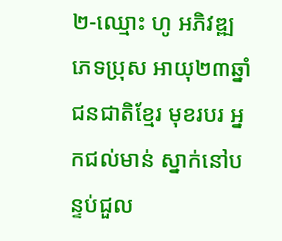២-ឈ្មោះ ហូ អភិវឌ្ឍ ភេទប្រុស អាយុ២៣ឆ្នាំ ជនជាតិខ្មែរ មុខរបរ អ្នកជល់មាន់ ស្នាក់នៅបន្ទប់ជួល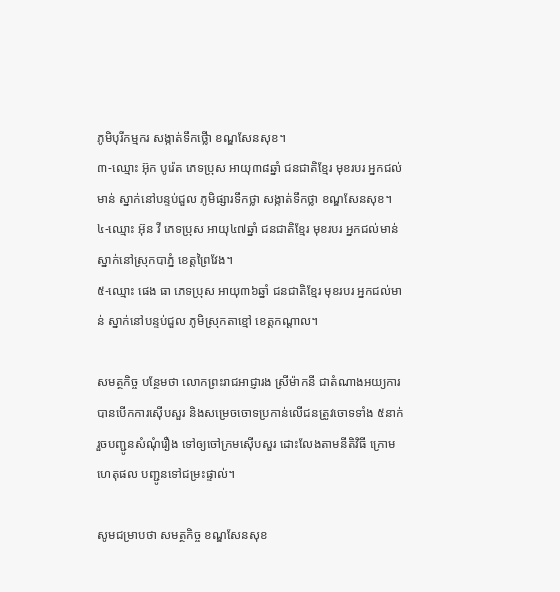ភូមិបុរីកម្មករ សង្កាត់ទឹកថ្លើា ខណ្ឌសែនសុខ។
៣-ឈ្មោះ អ៊ុក បូរ៉េត ភេទប្រុស អាយុ៣៨ឆ្នាំ ជនជាតិខ្មែរ មុខរបរ អ្នកជល់មាន់ ស្នាក់នៅបន្ទប់ជួល ភូមិផ្សារទឹកថ្លា សង្កាត់ទឹកថ្លា ខណ្ឌសែនសុខ។
៤-ឈ្មោះ អ៊ុន វី ភេទប្រុស អាយុ៤៧ឆ្នាំ ជនជាតិខ្មែរ មុខរបរ អ្នកជល់មាន់ ស្នាក់នៅស្រុកបាភ្នំ ខេត្តព្រៃវែង។
៥-ឈ្មោះ ផេង ធា ភេទប្រុស អាយុ៣៦ឆ្នាំ ជនជាតិខ្មែរ មុខរបរ អ្នកជល់មាន់ ស្នាក់នៅបន្ទប់ជួល ភូមិស្រុកតាខ្មៅ ខេត្តកណ្តាល។

សមត្ថកិច្ច បន្ថែមថា លោកព្រះរាជអាជ្ញារង ស្រីម៉ាកនី ជាតំណាងអយ្យការ បានបើកការស៊ើបសួរ និងសម្រេចចោទប្រកាន់លើជនត្រូវចោទទាំង ៥នាក់ រួចបញ្ជូនសំណុំរឿង ទៅឲ្យចៅក្រមស៊ើបសួរ ដោះលែងតាមនីតិវិធី ក្រោមហេតុផល បញ្ជូនទៅជម្រះផ្ទាល់។

សូមជម្រាបថា សមត្ថកិច្ច ខណ្ឌសែនសុខ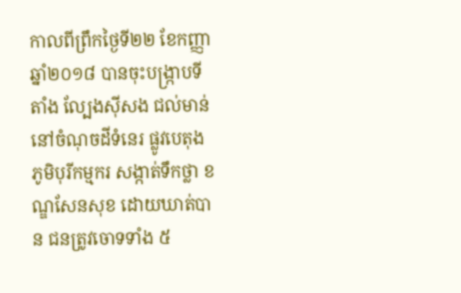កាលពីព្រឹកថ្ងៃទី២២ ខែកញ្ញា ឆ្នាំ២០១៨ បានចុះបង្ក្រាបទីតាំង ល្បែងស៊ីសង ជល់មាន់នៅចំណុចដីទំនេរ ផ្លូវបេតុង ភូមិបុរីកម្មករ សង្កាត់ទឹកថ្លា ខណ្ឌសែនសុខ ដោយឃាត់បាន ជនត្រូវចោទទាំង ៥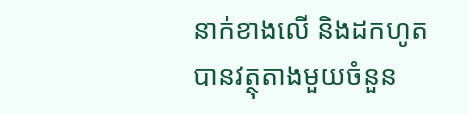នាក់ខាងលើ និងដកហូតបានវត្ថុតាងមួយចំនួន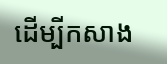ដើម្បីកសាង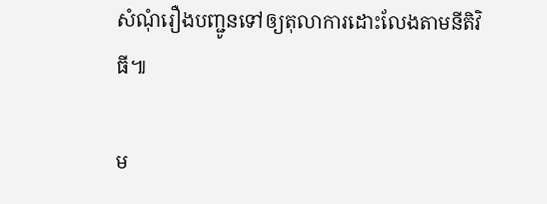សំណុំរឿងបញ្ជូនទៅឲ្យតុលាការដោះលែងតាមនីតិវិធី៕

ម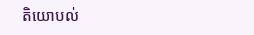តិយោបល់